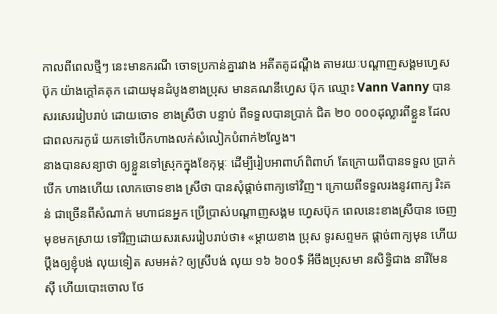កាលពីពេលថ្មីៗ នេះមានករណី ចោទប្រកាន់គ្នារវាង អតីតគូដណ្ដឹង តាមរយៈបណ្ដាញសង្គមហ្វេស ប៊ុក យ៉ាងក្តៅគគុក ដោយមុនដំបូងខាងប្រុស មានគណនីហ្វេស ប៊ុក ឈ្មោះ Vann Vanny បានសរសេររៀបរាប់ ដោយចោទ ខាងស្រីថា បន្ទាប់ ពីទទួលបានប្រាក់ ជិត ២០ ០០០ដុល្លារពីខ្លួន ដែលជាពលករកូរ៉េ យកទៅបើកហាងលក់សំលៀកបំពាក់២ល្វែង។
នាងបានសន្យាថា ឲ្យខ្លួនទៅស្រុកក្នុងខែកុម្ភៈ ដើម្បីរៀបអាពាហ៍ពិពាហ៍ តែក្រោយពីបានទទួល ប្រាក់ បើក ហាងហើយ លោកចោទខាង ស្រីថា បានសុំផ្ដាច់ពាក្យទៅវិញ។ ក្រោយពីទទួលរងនូវពាក្យ រិះគន់ ជាច្រើនពីសំណាក់ មហាជនអ្នក ប្រើប្រាស់បណ្ដាញសង្គម ហ្វេសប៊ុក ពេលនេះខាងស្រីបាន ចេញមុខមកស្រាយ ទៅវិញដោយសរសេររៀបរាប់ថា៖ «ម្ដាយខាង ប្រុស ទូរសព្ទមក ផ្ដាច់ពាក្យមុន ហើយប្ដឹងឲ្យខ្ញុំបង់ លុយទៀត សមអត់? ឲ្យស្រីបង់ លុយ ១៦ ៦០០$ អីចឹងប្រុសមា នសិទ្ធិជាង នារីមែន ស៊ី ហើយបោះចោល ថែ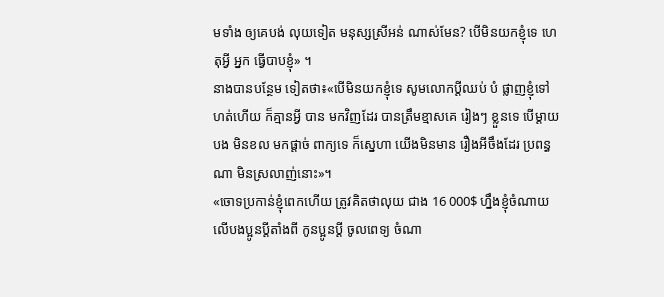មទាំង ឲ្យគេបង់ លុយទៀត មនុស្សស្រីអន់ ណាស់មែន? បើមិនយកខ្ញុំទេ ហេតុអ្វី អ្នក ធ្វើបាបខ្ញុំ» ។
នាងបានបន្ថែម ទៀតថា៖«បើមិនយកខ្ញុំទេ សូមលោកប្ដីឈប់ បំ ផ្លាញខ្ញុំទៅ ហត់ហើយ ក៏គ្មានអ្វី បាន មកវិញដែរ បានត្រឹមខ្មាសគេ រៀងៗ ខ្លួនទេ បើម្ដាយបង មិនខល មកផ្ដាច់ ពាក្យទេ ក៏ស្នេហា យើងមិនមាន រឿងអីចឹងដែរ ប្រពន្ធណា មិនស្រលាញ់នោះ»។
«ចោទប្រកាន់ខ្ញុំពេកហើយ ត្រូវគិតថាលុយ ជាង 16 000$ ហ្នឹងខ្ញុំចំណាយ លើបងប្អូនប្ដីតាំងពី កូនប្អូនប្ដី ចូលពេទ្យ ចំណា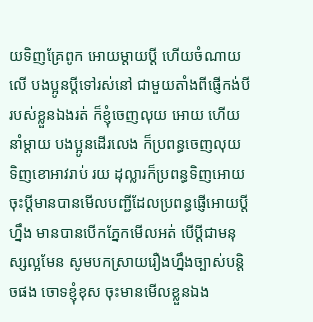យទិញគ្រែពូក អោយម្ដាយប្ដី ហើយចំណាយលើ បងប្អូនប្ដីទៅរស់នៅ ជាមួយតាំងពីផ្ញើកង់បី របស់ខ្លួនឯងរត់ ក៏ខ្ញុំចេញលុយ អោយ ហើយនាំម្ដាយ បងប្អូនដើរលេង ក៏ប្រពន្ធចេញលុយ ទិញខោអាវរាប់ រយ ដុល្លារក៏ប្រពន្ធទិញអោយ
ចុះប្ដីមានបានមើលបញ្ជីដែលប្រពន្ធផ្ញើអោយប្ដីហ្នឹង មានបានបើកភ្នែកមើលអត់ បើប្ដីជាមនុស្សល្អមែន សូមបកស្រាយរឿងហ្នឹងច្បាស់បន្ដិចផង ចោទខ្ញុំខុស ចុះមានមើលខ្លួនឯង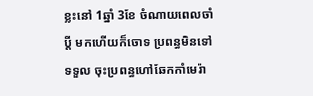ខ្លះនៅ 1ឆ្នាំ 3ខែ ចំណាយពេលចាំប្ដី មកហើយក៏ចោទ ប្រពន្ធមិនទៅទទួល ចុះប្រពន្ធហៅឆែកកាំមេរ៉ា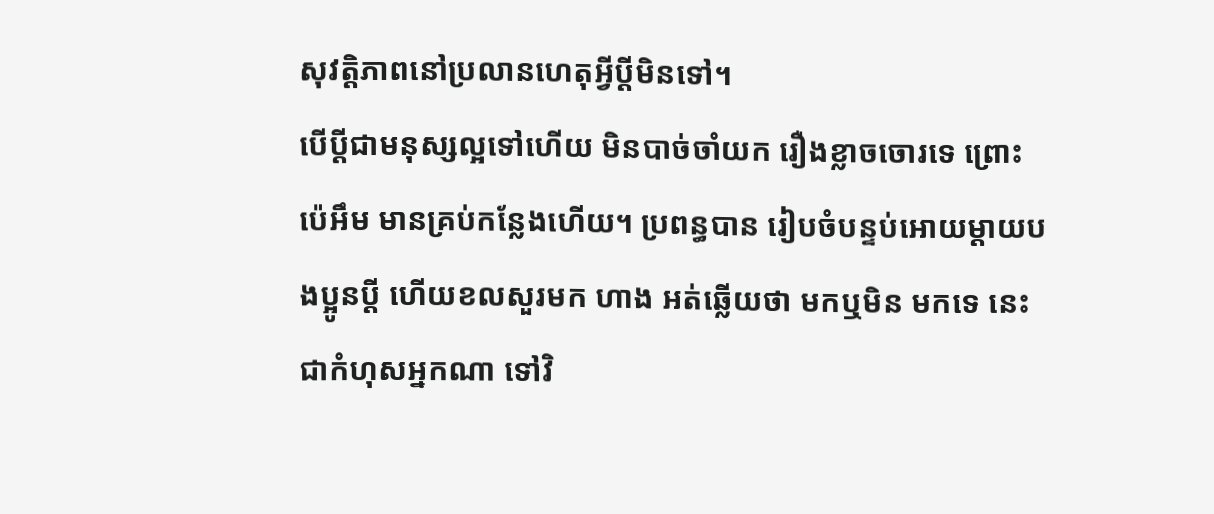សុវត្តិភាពនៅប្រលានហេតុអ្វីប្ដីមិនទៅ។
បើប្ដីជាមនុស្សល្អទៅហើយ មិនបាច់ចាំយក រឿងខ្លាចចោរទេ ព្រោះប៉េអឹម មានគ្រប់កន្លែងហើយ។ ប្រពន្ធបាន រៀបចំបន្ទប់អោយម្ដាយបងប្អូនប្ដី ហើយខលសួរមក ហាង អត់ឆ្លើយថា មកឬមិន មកទេ នេះជាកំហុសអ្នកណា ទៅវិ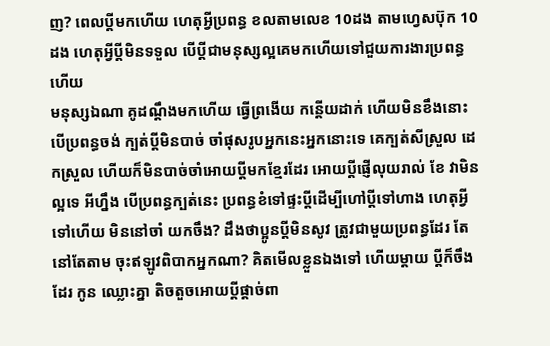ញ? ពេលប្ដីមកហើយ ហេតុអ្វីប្រពន្ធ ខលតាមលេខ 10ដង តាមហ្វេសប៊ុក 10ដង ហេតុអ្វីប្ដីមិនទទួល បើប្ដីជាមនុស្សល្អគេមកហើយទៅជួយការងារប្រពន្ធហើយ
មនុស្សឯណា គូដណ្ដឹងមកហើយ ធ្វើព្រងើយ កន្ដើយដាក់ ហើយមិនខឹងនោះ បើប្រពន្ធចង់ ក្បត់ប្ដីមិនបាច់ ចាំផុសរូបអ្នកនេះអ្នកនោះទេ គេក្បត់សីស្រួល ដេកស្រួល ហើយក៏មិនបាច់ចាំអោយប្ដីមកខ្មែរដែរ អោយប្ដីផ្ញើលុយរាល់ ខែ វាមិនល្អទេ អីហ្នឹង បើប្រពន្ធក្បត់នេះ ប្រពន្ធខំទៅផ្ទះប្ដីដើម្បីហៅប្ដីទៅហាង ហេតុអ្វីទៅហើយ មិននៅចាំ យកចឹង? ដឹងថាប្អូនប្ដីមិនសូវ ត្រូវជាមួយប្រពន្ធដែរ តែនៅតែតាម ចុះឥឡូវពិបាកអ្នកណា? គិតមើលខ្លួនឯងទៅ ហើយម្ដាយ ប្ដីក៏ចឹងដែរ កូន ឈ្លោះគ្នា តិចតួចអោយប្ដីផ្ដាច់ពា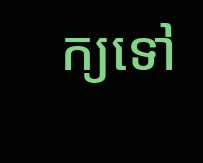ក្យទៅ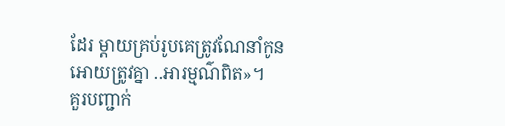ដែរ ម្ដាយគ្រប់រូបគេត្រូវណែនាំកូនអោយត្រូវគ្នា ..អារម្មណ៌ពិត»។
គួរបញ្ជាក់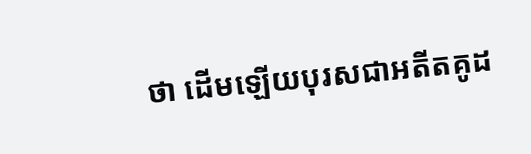ថា ដើមឡើយបុរសជាអតីតគូដ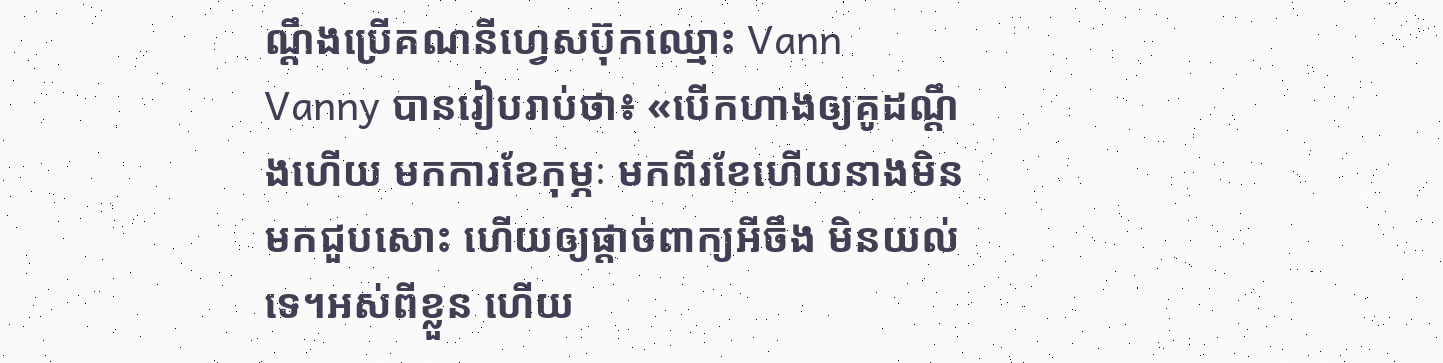ណ្ដឹងប្រើគណនីហ្វេសប៊ុកឈ្មោះ Vann Vanny បានរៀបរាប់ថា៖ «បើកហាងឲ្យគូដណ្តឹងហើយ មកការខែកុម្ភៈ មកពីរខែហើយនាងមិនមកជួបសោះ ហើយឲ្យផ្តាច់ពាក្យអីចឹង មិនយល់ទេ។អស់ពីខ្លួន ហើយ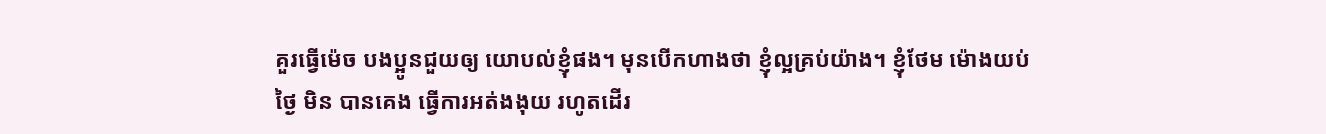គួរធ្វើម៉េច បងប្អូនជួយឲ្យ យោបល់ខ្ញុំផង។ មុនបើកហាងថា ខ្ញុំល្អគ្រប់យ៉ាង។ ខ្ញុំថែម ម៉ោងយប់ថ្ងៃ មិន បានគេង ធ្វើការអត់ងងុយ រហូតដើរ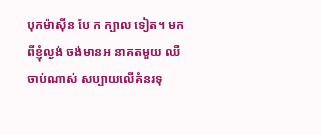បុកម៉ាស៊ីន បែ ក ក្បាល ទៀត។ មកពីខ្ញុំល្ងង់ ចង់មានអ នាគតមួយ ឈឺចាប់ណាស់ សប្បាយលើគំនរទុ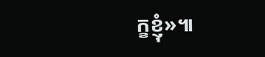ក្ខខ្ញុំ»៕